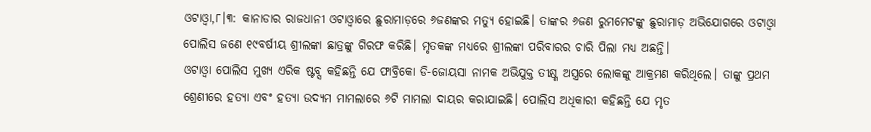ଓଟାଓ୍ବା,୮।୩: କାନାଡାର ରାଜଧାନୀ ଓଟାଓ୍ବାରେ ଛୁରାମାଡ଼ରେ ୬ଜଣଙ୍କର ମତ୍ୟୁ ହୋଇଛି। ତାଙ୍କର ୬ଜଣ ରୁମମେଟଙ୍କୁ ଛୁରାମାଡ଼ ଅଭିଯୋଗରେ ଓଟାଓ୍ବା ପୋଲିସ ଜଣେ ୧୯ବର୍ଷୀୟ ଶ୍ରୀଲଙ୍କା ଛାତ୍ରଙ୍କୁ ଗିରଫ କରିଛି। ମୃତକଙ୍କ ମଧ୍ୟରେ ଶ୍ରୀଲଙ୍କା ପରିବାରର ଚାରି ପିଲା ମଧ୍ୟ ଅଛନ୍ତି।
ଓଟାଓ୍ବା ପୋଲିସ ମୁଖ୍ୟ ଏରିକ ଷ୍ଟବ୍ସ କହିଛନ୍ତି ଯେ ଫାବ୍ରିକୋ ଡି-ଜୋୟସା ନାମକ ଅଭିଯୁକ୍ତ ତୀକ୍ଷ୍ଣ ଅସ୍ତ୍ରରେ ଲୋକଙ୍କୁ ଆକ୍ରମଣ କରିଥିଲେ। ତାଙ୍କୁ ପ୍ରଥମ ଶ୍ରେଣୀରେ ହତ୍ୟା ଏବଂ ହତ୍ୟା ଉଦ୍ୟମ ମାମଲାରେ ୬ଟି ମାମଲା ଦାୟର କରାଯାଇଛି। ପୋଲିସ ଅଧିକାରୀ କହିଛନ୍ତି ଯେ ମୃତ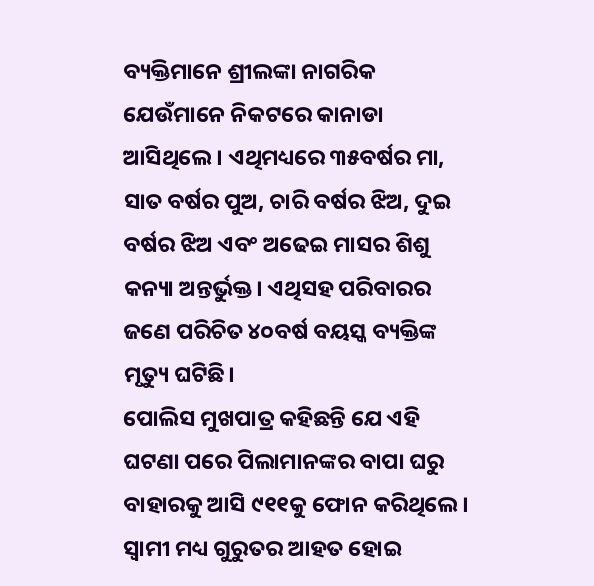ବ୍ୟକ୍ତିମାନେ ଶ୍ରୀଲଙ୍କା ନାଗରିକ ଯେଉଁମାନେ ନିକଟରେ କାନାଡା ଆସିଥିଲେ। ଏଥିମଧ୍ୟରେ ୩୫ବର୍ଷର ମା, ସାତ ବର୍ଷର ପୁଅ, ଚାରି ବର୍ଷର ଝିଅ, ଦୁଇ ବର୍ଷର ଝିଅ ଏବଂ ଅଢେଇ ମାସର ଶିଶୁ କନ୍ୟା ଅନ୍ତର୍ଭୁକ୍ତ। ଏଥିସହ ପରିବାରର ଜଣେ ପରିଚିତ ୪୦ବର୍ଷ ବୟସ୍କ ବ୍ୟକ୍ତିଙ୍କ ମୃତ୍ୟୁ ଘଟିଛି।
ପୋଲିସ ମୁଖପାତ୍ର କହିଛନ୍ତି ଯେ ଏହି ଘଟଣା ପରେ ପିଲାମାନଙ୍କର ବାପା ଘରୁ ବାହାରକୁ ଆସି ୯୧୧କୁ ଫୋନ କରିଥିଲେ। ସ୍ବାମୀ ମଧ୍ୟ ଗୁରୁତର ଆହତ ହୋଇ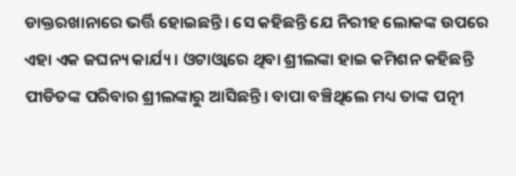ଡାକ୍ତରଖାନାରେ ଭର୍ତ୍ତି ହୋଇଛନ୍ତି। ସେ କହିଛନ୍ତି ଯେ ନିରୀହ ଲୋକଙ୍କ ଉପରେ ଏହା ଏକ ଜଘନ୍ୟ କାର୍ଯ୍ୟ। ଓଟାଓ୍ବାରେ ଥିବା ଶ୍ରୀଲଙ୍କା ହାଇ କମିଶନ କହିଛନ୍ତି ପୀଡିତଙ୍କ ପରିବାର ଶ୍ରୀଲଙ୍କାରୁ ଆସିଛନ୍ତି। ବାପା ବଞ୍ଚିଥିଲେ ମଧ୍ୟ ତାଙ୍କ ପତ୍ନୀ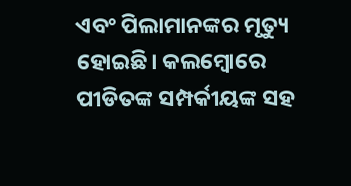ଏବଂ ପିଲାମାନଙ୍କର ମୃତ୍ୟୁ ହୋଇଛି। କଲମ୍ବୋରେ ପୀଡିତଙ୍କ ସମ୍ପର୍କୀୟଙ୍କ ସହ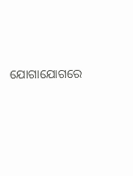ଯୋଗାଯୋଗରେ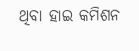ଥିବା ହାଇ କମିଶନ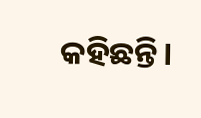କହିଛନ୍ତି।